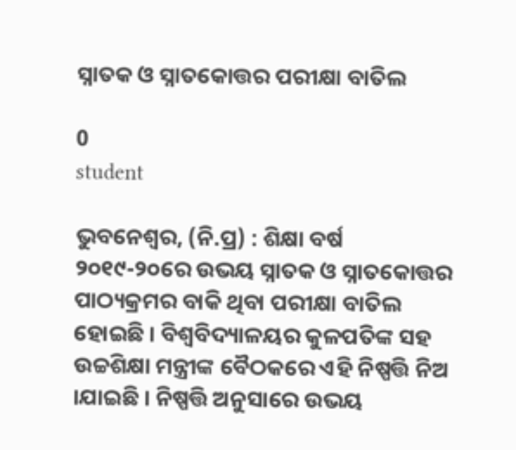ସ୍ନାତକ ଓ ସ୍ନାତକୋତ୍ତର ପରୀକ୍ଷା ବାତିଲ

0
student

ଭୁବନେଶ୍ୱର, (ନି.ପ୍ର) : ଶିକ୍ଷା ବର୍ଷ ୨୦୧୯-୨୦ରେ ଉଭୟ ସ୍ନାତକ ଓ ସ୍ନାତକୋତ୍ତର ପାଠ୍ୟକ୍ରମର ବାକି ଥିବା ପରୀକ୍ଷା ବାତିଲ ହୋଇଛି । ବିଶ୍ୱବିଦ୍ୟାଳୟର କୁଳପତିଙ୍କ ସହ ଉଚ୍ଚଶିକ୍ଷା ମନ୍ତ୍ରୀଙ୍କ ବୈଠକରେ ଏହି ନିଷ୍ପତ୍ତି ନିଅ ।ଯାଇଛି । ନିଷ୍ପତ୍ତି ଅନୁସାରେ ଉଭୟ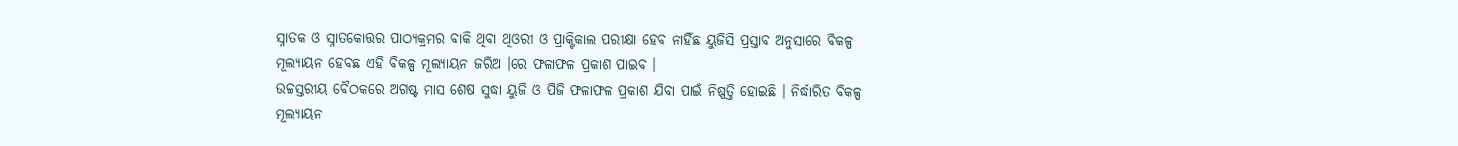ସ୍ନାତକ ଓ ସ୍ନାତକୋତ୍ତର ପାଠ୍ୟକ୍ରମର ବାକି ଥିବା ଥିଓରୀ ଓ ପ୍ରାକ୍ଟିକାଲ ପରୀକ୍ଷା ହେବ ନାହିଁଛ ୟୁଜିସି ପ୍ରସ୍ତାବ ଅନୁସାରେ ବିକଳ୍ପ ମୂଲ୍ୟାୟନ ହେବଛ ଏହି ବିକଳ୍ପ ମୂଲ୍ୟାୟନ ଜରିଅ ।ରେ ଫଳାଫଳ ପ୍ରକାଶ ପାଇବ ।
ଉଚ୍ଚସ୍ତରୀୟ ବୈଠକରେ ଅଗଷ୍ଟ ମାସ ଶେଷ ସୁଦ୍ଧା ୟୁଜି ଓ ପିଜି ଫଳାଫଳ ପ୍ରକାଶ ଯିବା ପାଇଁ ନିଷ୍ପତ୍ତି ହୋଇଛି । ନିର୍ଦ୍ଧାରିତ ବିକଳ୍ପ ମୂଲ୍ୟାୟନ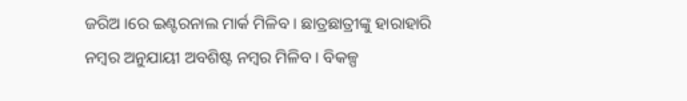ଜରିଅ ।ରେ ଇଣ୍ଟରନାଲ ମାର୍କ ମିଳିବ । ଛାତ୍ରଛାତ୍ରୀଙ୍କୁ ହାରାହାରି ନମ୍ବର ଅନୁଯାୟୀ ଅବଶିଷ୍ଟ ନମ୍ବର ମିଳିବ । ବିକଳ୍ପ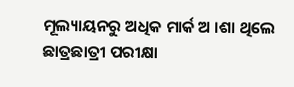ମୂଲ୍ୟାୟନରୁ ଅଧିକ ମାର୍କ ଅ ।ଶା ଥିଲେ ଛାତ୍ରଛାତ୍ରୀ ପରୀକ୍ଷା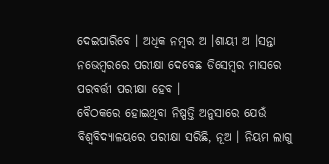ଦେଇପାରିବେ । ଅଧିକ ନମ୍ବର ଅ ।ଶାୟୀ ଅ ।ସନ୍ତା ନଭେମ୍ବରରେ ପରୀକ୍ଷା ଦେବେଛ ଡିସେମ୍ବର ମାସରେ ପରବର୍ତ୍ତୀ ପରୀକ୍ଷା ହେବ ।
ବୈଠକରେ ହୋଇଥିବା ନିଷ୍ପତ୍ତି ଅନୁସାରେ ଯେଉଁ ବିଶ୍ୱବିଦ୍ୟାଳୟରେ ପରୀକ୍ଷା ସରିଛି, ନୂଅ । ନିୟମ ଲାଗୁ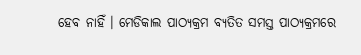ହେବ ନାହିଁ । ମେଡିକାଲ ପାଠ୍ୟକ୍ରମ ବ୍ୟତିତ ସମସ୍ତ ପାଠ୍ୟକ୍ରମରେ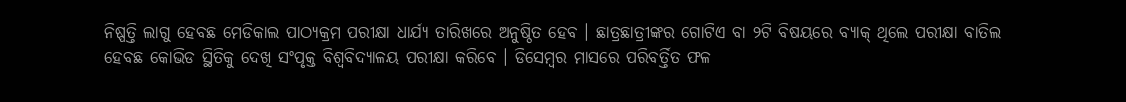ନିଷ୍ପତ୍ତି ଲାଗୁ ହେବଛ ମେଡିକାଲ ପାଠ୍ୟକ୍ରମ ପରୀକ୍ଷା ଧାର୍ଯ୍ୟ ତାରିଖରେ ଅନୁଷ୍ଠିତ ହେବ । ଛାତ୍ରଛାତ୍ରୀଙ୍କର ଗୋଟିଏ ବା ୨ଟି ବିଷୟରେ ବ୍ୟାକ୍ ଥିଲେ ପରୀକ୍ଷା ବାତିଲ ହେବଛ କୋଭିଡ ସ୍ଥିତିକୁ ଦେଖି ସଂପୃକ୍ତ ବିଶ୍ୱବିଦ୍ୟାଳୟ ପରୀକ୍ଷା କରିବେ । ଡିସେମ୍ବର ମାସରେ ପରିବର୍ତ୍ତିତ ଫଳ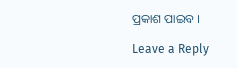ପ୍ରକାଶ ପାଇବ ।

Leave a Reply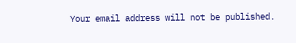Your email address will not be published.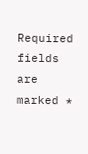Required fields are marked *